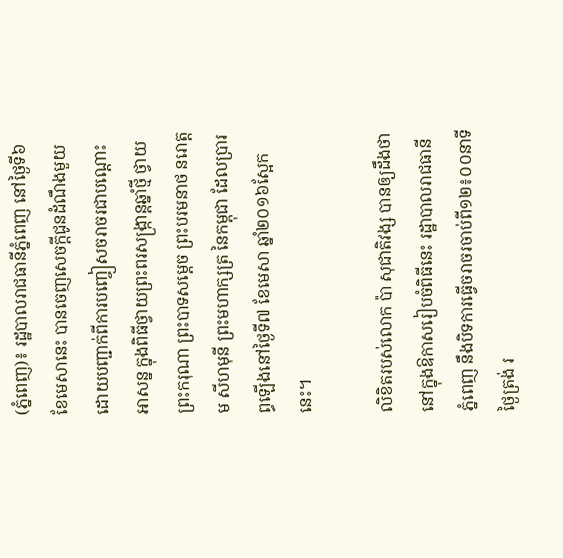(ភ្នំពេញ)៖ រដ្ឋបាលរាជធានីភ្នំពេញ នៅថ្ងៃទី៦ ខែមេសានេះ បានចេញសេចក្តីជូនដំណឹងមួយ ដោយបញ្ជាក់ពីការបញ្ចៀសចរាចរជាបណ្តោះអាសន្ន ក្នុងពិធីថ្វាយព្រះពរសង្ក្រាន្តឆ្នាំថ្មី ថ្វាយព្រះករុណា ព្រះបាទសម្តេច ព្រះបរមនាថ នរោត្តម សីហមុនី ព្រះមហាក្សត្រ នៃកម្ពុជា ដែលប្រារព្ធឡើងនៅថ្ងៃទី៧ ខែមេសា ឆ្នាំ២០១៦ស្អែកនេះ។

លិខិតរបស់លោក ប៉ា សុជាតិវង្ស បានឲ្យដឹងថា នៅក្នុងឱកាសរៀបចំពិធីនេះ រដ្ឋាបាលរាជធានីភ្នំពេញ នឹងបិទការធ្វើចរាចរចាប់ពី១២៖០០នាទីថ្ងៃត្រង់ រ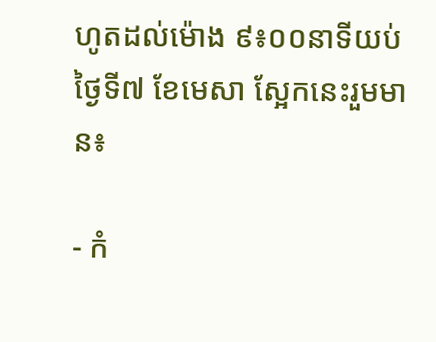ហូតដល់ម៉ោង ៩៖០០នាទីយប់ថ្ងៃទី៧ ខែមេសា ស្អែកនេះរួមមាន៖

- កំ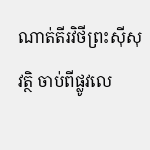ណាត់តីរវិថីព្រះស៊ីសុវត្ថិ ចាប់ពីផ្លូវលេ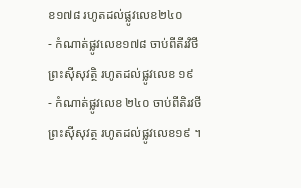ខ១៧៨ រហូតដល់ផ្លូវលេខ២៤០
- កំណាត់ផ្លូវលេខ១៧៨ ចាប់ពីតីរវិថីព្រះស៊ីសុវត្ថិ រហូតដល់ផ្លូវលេខ ១៩
- កំណាត់ផ្លូវលេខ ២៤០ ចាប់ពីតិរវថី ព្រះស៊ីសុវត្ថ រហូតដល់ផ្លូវលេខ១៩ ។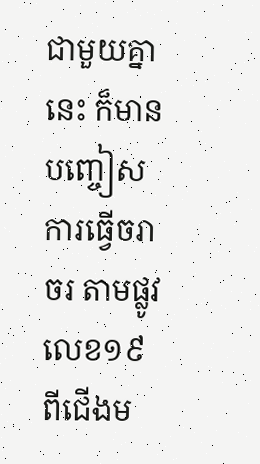ជាមួយគ្នានេះ ក៏មានបញ្ចៀសការធ្វើចរាចរ តាមផ្លូវលេខ១៩ ពីជើងម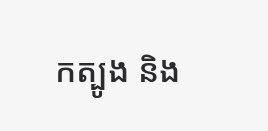កត្បូង និង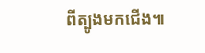ពីត្បូងមកជើង៕